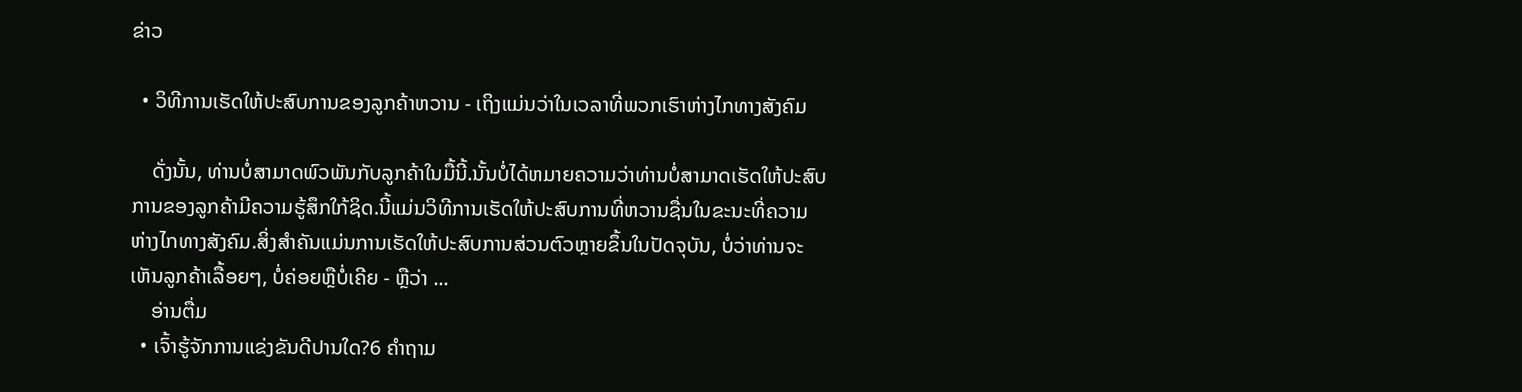ຂ່າວ

  • ວິທີການເຮັດໃຫ້ປະສົບການຂອງລູກຄ້າຫວານ - ເຖິງແມ່ນວ່າໃນເວລາທີ່ພວກເຮົາຫ່າງໄກທາງສັງຄົມ

    ດັ່ງນັ້ນ, ທ່ານບໍ່ສາມາດພົວພັນກັບລູກຄ້າໃນມື້ນີ້.ນັ້ນບໍ່ໄດ້ຫມາຍຄວາມວ່າທ່ານບໍ່ສາມາດເຮັດໃຫ້ປະສົບການຂອງລູກຄ້າມີຄວາມຮູ້ສຶກໃກ້ຊິດ.ນີ້ແມ່ນວິທີການເຮັດໃຫ້ປະສົບການທີ່ຫວານຊື່ນໃນຂະນະທີ່ຄວາມຫ່າງໄກທາງສັງຄົມ.ສິ່ງສໍາຄັນແມ່ນການເຮັດໃຫ້ປະສົບການສ່ວນຕົວຫຼາຍຂຶ້ນໃນປັດຈຸບັນ, ບໍ່ວ່າທ່ານຈະເຫັນລູກຄ້າເລື້ອຍໆ, ບໍ່ຄ່ອຍຫຼືບໍ່ເຄີຍ - ຫຼືວ່າ ...
    ອ່ານຕື່ມ
  • ເຈົ້າຮູ້ຈັກການແຂ່ງຂັນດີປານໃດ?6 ຄໍາຖາມ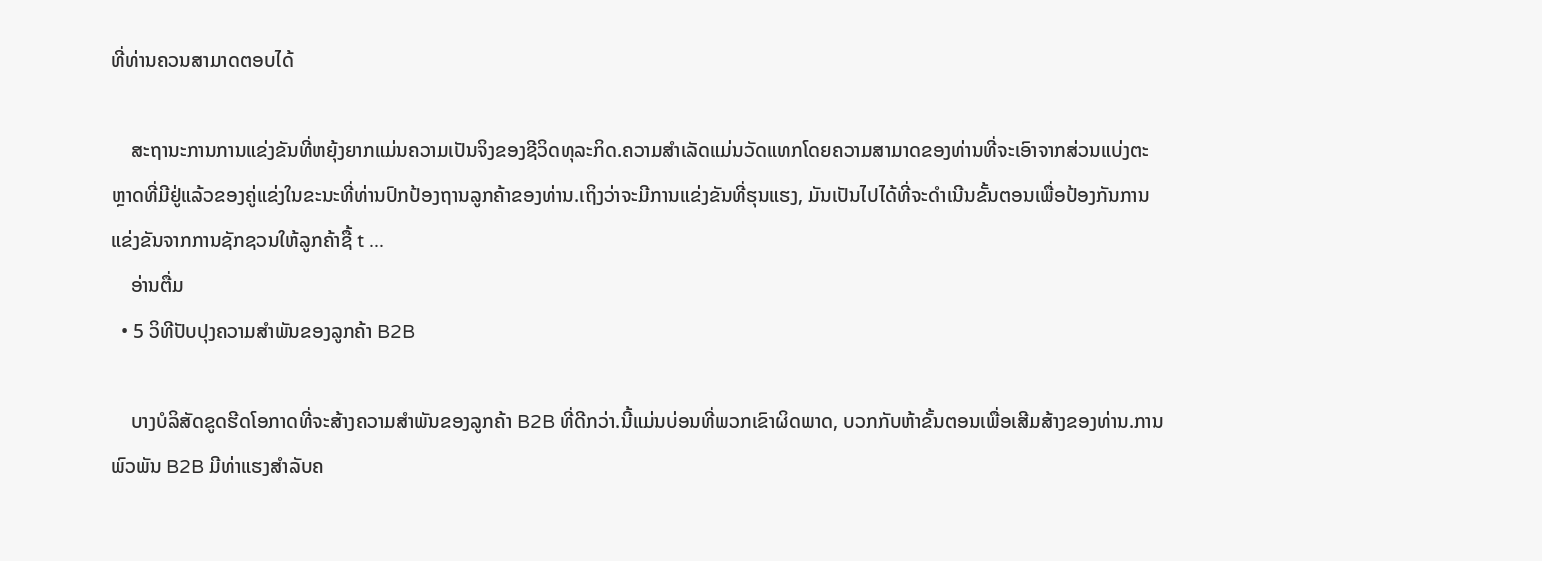ທີ່ທ່ານຄວນສາມາດຕອບໄດ້

    ສະຖານະການການແຂ່ງຂັນທີ່ຫຍຸ້ງຍາກແມ່ນຄວາມເປັນຈິງຂອງຊີວິດທຸລະກິດ.ຄວາມສໍາເລັດແມ່ນວັດແທກໂດຍຄວາມສາມາດຂອງທ່ານທີ່ຈະເອົາຈາກສ່ວນແບ່ງຕະຫຼາດທີ່ມີຢູ່ແລ້ວຂອງຄູ່ແຂ່ງໃນຂະນະທີ່ທ່ານປົກປ້ອງຖານລູກຄ້າຂອງທ່ານ.ເຖິງວ່າຈະມີການແຂ່ງຂັນທີ່ຮຸນແຮງ, ມັນເປັນໄປໄດ້ທີ່ຈະດໍາເນີນຂັ້ນຕອນເພື່ອປ້ອງກັນການແຂ່ງຂັນຈາກການຊັກຊວນໃຫ້ລູກຄ້າຊື້ t ...
    ອ່ານຕື່ມ
  • 5 ວິທີປັບປຸງຄວາມສໍາພັນຂອງລູກຄ້າ B2B

    ບາງບໍລິສັດຂູດຮີດໂອກາດທີ່ຈະສ້າງຄວາມສໍາພັນຂອງລູກຄ້າ B2B ທີ່ດີກວ່າ.ນີ້ແມ່ນບ່ອນທີ່ພວກເຂົາຜິດພາດ, ບວກກັບຫ້າຂັ້ນຕອນເພື່ອເສີມສ້າງຂອງທ່ານ.ການພົວພັນ B2B ມີທ່າແຮງສໍາລັບຄ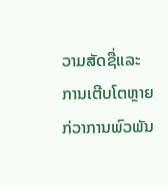ວາມສັດຊື່ແລະການເຕີບໂຕຫຼາຍກ່ວາການພົວພັນ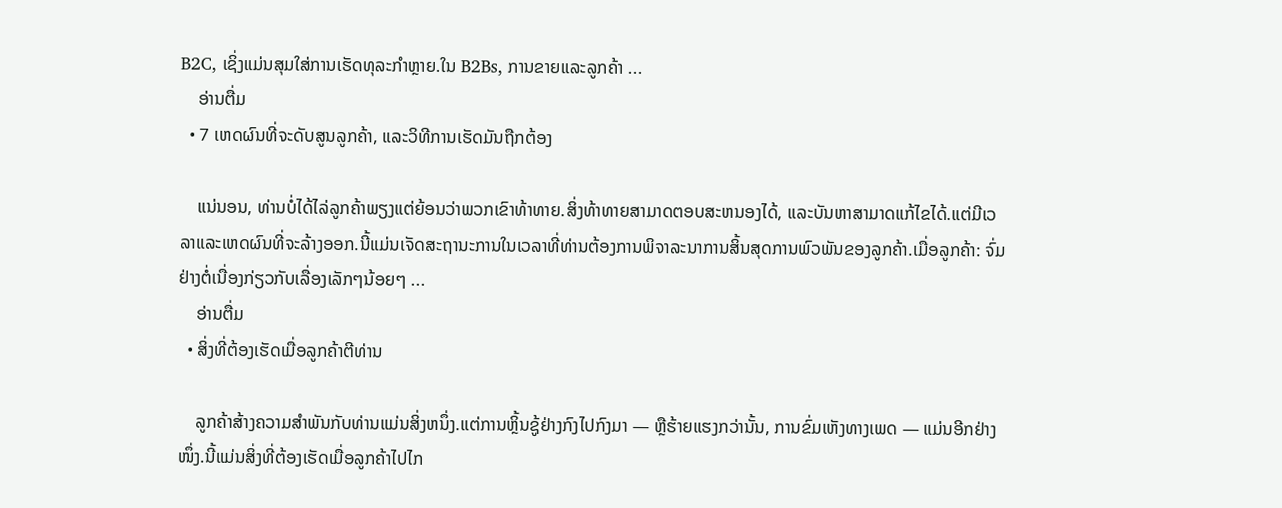B2C, ເຊິ່ງແມ່ນສຸມໃສ່ການເຮັດທຸລະກໍາຫຼາຍ.ໃນ B2Bs, ການຂາຍແລະລູກຄ້າ ...
    ອ່ານຕື່ມ
  • 7 ເຫດຜົນທີ່ຈະດັບສູນລູກຄ້າ, ແລະວິທີການເຮັດມັນຖືກຕ້ອງ

    ແນ່ນອນ, ທ່ານບໍ່ໄດ້ໄລ່ລູກຄ້າພຽງແຕ່ຍ້ອນວ່າພວກເຂົາທ້າທາຍ.ສິ່ງທ້າທາຍສາມາດຕອບສະຫນອງໄດ້, ແລະບັນຫາສາມາດແກ້ໄຂໄດ້.ແຕ່ມີເວລາແລະເຫດຜົນທີ່ຈະລ້າງອອກ.ນີ້ແມ່ນເຈັດສະຖານະການໃນເວລາທີ່ທ່ານຕ້ອງການພິຈາລະນາການສິ້ນສຸດການພົວພັນຂອງລູກຄ້າ.ເມື່ອລູກຄ້າ: ຈົ່ມຢ່າງຕໍ່ເນື່ອງກ່ຽວກັບເລື່ອງເລັກໆນ້ອຍໆ ...
    ອ່ານຕື່ມ
  • ສິ່ງທີ່ຕ້ອງເຮັດເມື່ອລູກຄ້າຕີທ່ານ

    ລູກຄ້າສ້າງຄວາມສໍາພັນກັບທ່ານແມ່ນສິ່ງຫນຶ່ງ.ແຕ່ການຫຼິ້ນຊູ້ຢ່າງກົງໄປກົງມາ — ຫຼືຮ້າຍແຮງກວ່ານັ້ນ, ການຂົ່ມເຫັງທາງເພດ — ແມ່ນອີກຢ່າງໜຶ່ງ.ນີ້ແມ່ນສິ່ງທີ່ຕ້ອງເຮັດເມື່ອລູກຄ້າໄປໄກ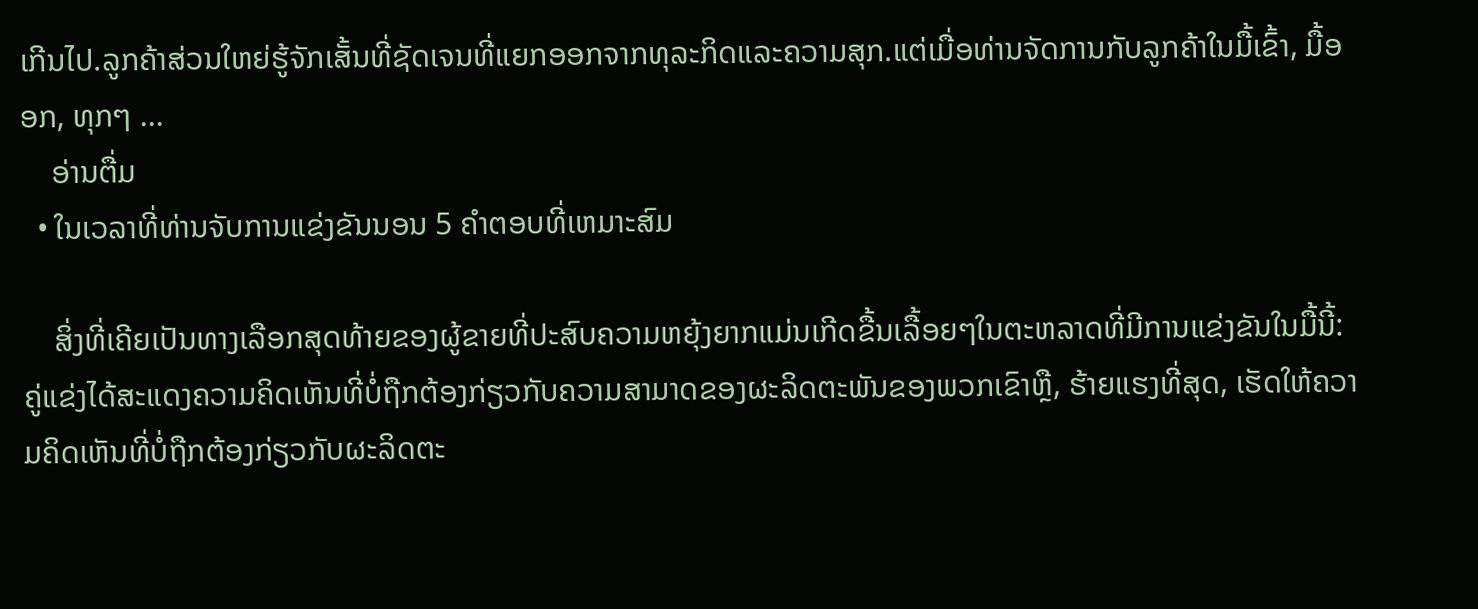ເກີນໄປ.ລູກຄ້າສ່ວນໃຫຍ່ຮູ້ຈັກເສັ້ນທີ່ຊັດເຈນທີ່ແຍກອອກຈາກທຸລະກິດແລະຄວາມສຸກ.ແຕ່ເມື່ອທ່ານຈັດການກັບລູກຄ້າໃນມື້ເຂົ້າ, ມື້ອອກ, ທຸກໆ ...
    ອ່ານຕື່ມ
  • ໃນເວລາທີ່ທ່ານຈັບການແຂ່ງຂັນນອນ 5 ຄໍາຕອບທີ່ເຫມາະສົມ

    ສິ່ງທີ່ເຄີຍເປັນທາງເລືອກສຸດທ້າຍຂອງຜູ້ຂາຍທີ່ປະສົບຄວາມຫຍຸ້ງຍາກແມ່ນເກີດຂື້ນເລື້ອຍໆໃນຕະຫລາດທີ່ມີການແຂ່ງຂັນໃນມື້ນີ້: ຄູ່ແຂ່ງໄດ້ສະແດງຄວາມຄິດເຫັນທີ່ບໍ່ຖືກຕ້ອງກ່ຽວກັບຄວາມສາມາດຂອງຜະລິດຕະພັນຂອງພວກເຂົາຫຼື, ຮ້າຍແຮງທີ່ສຸດ, ເຮັດໃຫ້ຄວາມຄິດເຫັນທີ່ບໍ່ຖືກຕ້ອງກ່ຽວກັບຜະລິດຕະ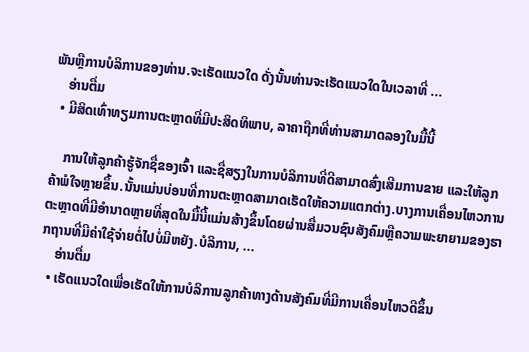ພັນຫຼືການບໍລິການຂອງທ່ານ.ຈະເຮັດແນວໃດ ດັ່ງນັ້ນທ່ານຈະເຮັດແນວໃດໃນເວລາທີ່ ...
    ອ່ານຕື່ມ
  • ມີສິດເທົ່າທຽມການຕະຫຼາດທີ່ມີປະສິດທິພາບ, ລາຄາຖືກທີ່ທ່ານສາມາດລອງໃນມື້ນີ້

    ການໃຫ້ລູກຄ້າຮູ້ຈັກຊື່ຂອງເຈົ້າ ແລະຊື່ສຽງໃນການບໍລິການທີ່ດີສາມາດສົ່ງເສີມການຂາຍ ແລະໃຫ້ລູກຄ້າພໍໃຈຫຼາຍຂຶ້ນ.ນັ້ນແມ່ນບ່ອນທີ່ການຕະຫຼາດສາມາດເຮັດໃຫ້ຄວາມແຕກຕ່າງ.ບາງການເຄື່ອນໄຫວການຕະຫຼາດທີ່ມີອໍານາດຫຼາຍທີ່ສຸດໃນມື້ນີ້ແມ່ນສ້າງຂຶ້ນໂດຍຜ່ານສື່ມວນຊົນສັງຄົມຫຼືຄວາມພະຍາຍາມຂອງຮາກຖານທີ່ມີຄ່າໃຊ້ຈ່າຍຕໍ່ໄປບໍ່ມີຫຍັງ.ບໍລິການ, ...
    ອ່ານຕື່ມ
  • ເຮັດແນວໃດເພື່ອເຮັດໃຫ້ການບໍລິການລູກຄ້າທາງດ້ານສັງຄົມທີ່ມີການເຄື່ອນໄຫວດີຂຶ້ນ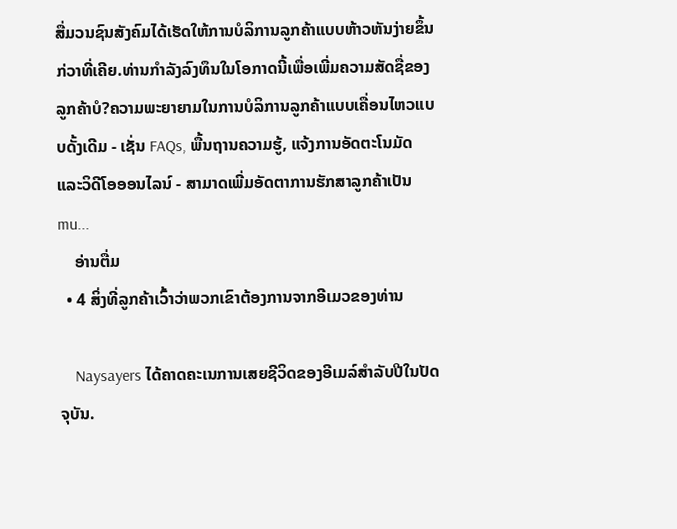ສື່ມວນຊົນສັງຄົມໄດ້ເຮັດໃຫ້ການບໍລິການລູກຄ້າແບບຫ້າວຫັນງ່າຍຂຶ້ນກ່ວາທີ່ເຄີຍ.ທ່ານກໍາລັງລົງທຶນໃນໂອກາດນີ້ເພື່ອເພີ່ມຄວາມສັດຊື່ຂອງລູກຄ້າບໍ?ຄວາມພະຍາຍາມໃນການບໍລິການລູກຄ້າແບບເຄື່ອນໄຫວແບບດັ້ງເດີມ - ເຊັ່ນ FAQs, ພື້ນຖານຄວາມຮູ້, ແຈ້ງການອັດຕະໂນມັດ ແລະວິດີໂອອອນໄລນ໌ - ສາມາດເພີ່ມອັດຕາການຮັກສາລູກຄ້າເປັນ mu...
    ອ່ານຕື່ມ
  • 4 ສິ່ງທີ່ລູກຄ້າເວົ້າວ່າພວກເຂົາຕ້ອງການຈາກອີເມວຂອງທ່ານ

    Naysayers ໄດ້ຄາດຄະເນການເສຍຊີວິດຂອງອີເມລ໌ສໍາລັບປີໃນປັດຈຸບັນ.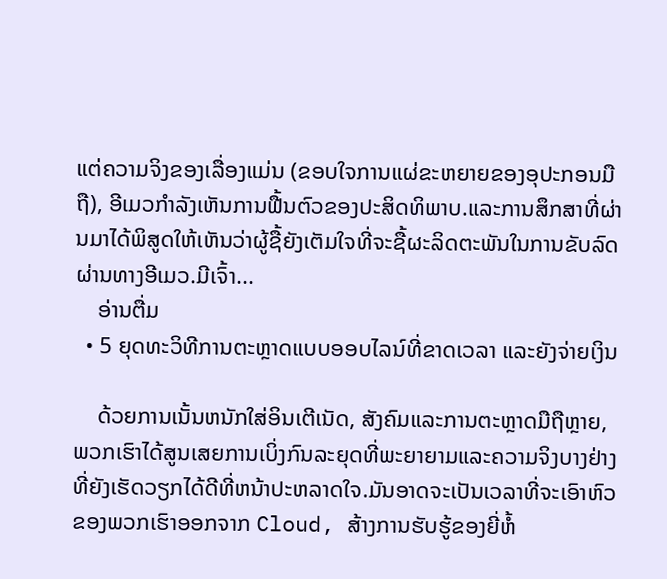ແຕ່ຄວາມຈິງຂອງເລື່ອງແມ່ນ (ຂອບໃຈການແຜ່ຂະຫຍາຍຂອງອຸປະກອນມືຖື), ອີເມວກໍາລັງເຫັນການຟື້ນຕົວຂອງປະສິດທິພາບ.ແລະການສຶກສາທີ່ຜ່ານມາໄດ້ພິສູດໃຫ້ເຫັນວ່າຜູ້ຊື້ຍັງເຕັມໃຈທີ່ຈະຊື້ຜະລິດຕະພັນໃນການຂັບລົດຜ່ານທາງອີເມວ.ມີເຈົ້າ...
    ອ່ານຕື່ມ
  • 5 ຍຸດທະວິທີການຕະຫຼາດແບບອອບໄລນ໌ທີ່ຂາດເວລາ ແລະຍັງຈ່າຍເງິນ

    ດ້ວຍການເນັ້ນຫນັກໃສ່ອິນເຕີເນັດ, ສັງຄົມແລະການຕະຫຼາດມືຖືຫຼາຍ, ພວກເຮົາໄດ້ສູນເສຍການເບິ່ງກົນລະຍຸດທີ່ພະຍາຍາມແລະຄວາມຈິງບາງຢ່າງທີ່ຍັງເຮັດວຽກໄດ້ດີທີ່ຫນ້າປະຫລາດໃຈ.ມັນອາດຈະເປັນເວລາທີ່ຈະເອົາຫົວຂອງພວກເຮົາອອກຈາກ Cloud, ສ້າງການຮັບຮູ້ຂອງຍີ່ຫໍ້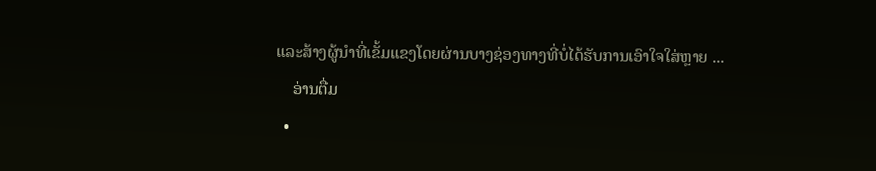ແລະສ້າງຜູ້ນໍາທີ່ເຂັ້ມແຂງໂດຍຜ່ານບາງຊ່ອງທາງທີ່ບໍ່ໄດ້ຮັບການເອົາໃຈໃສ່ຫຼາຍ ...
    ອ່ານຕື່ມ
  •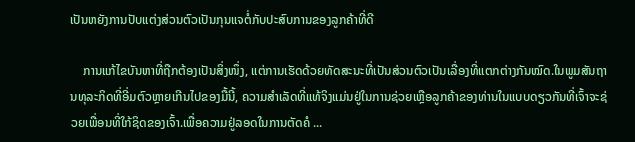ເປັນຫຍັງການປັບແຕ່ງສ່ວນຕົວເປັນກຸນແຈຕໍ່ກັບປະສົບການຂອງລູກຄ້າທີ່ດີ

    ການແກ້ໄຂບັນຫາທີ່ຖືກຕ້ອງເປັນສິ່ງໜຶ່ງ, ແຕ່ການເຮັດດ້ວຍທັດສະນະທີ່ເປັນສ່ວນຕົວເປັນເລື່ອງທີ່ແຕກຕ່າງກັນໝົດ.ໃນພູມສັນຖານທຸລະກິດທີ່ອີ່ມຕົວຫຼາຍເກີນໄປຂອງມື້ນີ້, ຄວາມສໍາເລັດທີ່ແທ້ຈິງແມ່ນຢູ່ໃນການຊ່ວຍເຫຼືອລູກຄ້າຂອງທ່ານໃນແບບດຽວກັນທີ່ເຈົ້າຈະຊ່ວຍເພື່ອນທີ່ໃກ້ຊິດຂອງເຈົ້າ.ເພື່ອຄວາມຢູ່ລອດໃນການຕັດຄໍ ...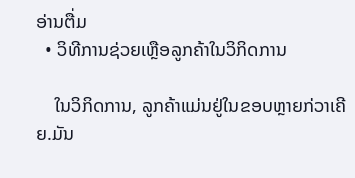ອ່ານຕື່ມ
  • ວິທີການຊ່ວຍເຫຼືອລູກຄ້າໃນວິກິດການ

    ໃນວິກິດການ, ລູກຄ້າແມ່ນຢູ່ໃນຂອບຫຼາຍກ່ວາເຄີຍ.ມັນ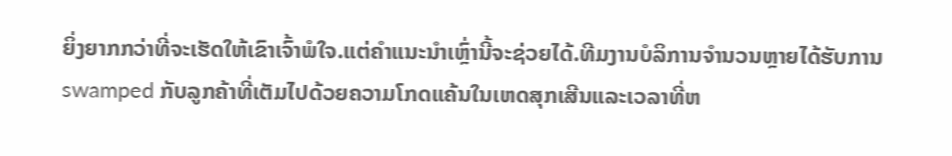ຍິ່ງຍາກກວ່າທີ່ຈະເຮັດໃຫ້ເຂົາເຈົ້າພໍໃຈ.ແຕ່ຄໍາແນະນໍາເຫຼົ່ານີ້ຈະຊ່ວຍໄດ້.ທີມງານບໍລິການຈໍານວນຫຼາຍໄດ້ຮັບການ swamped ກັບລູກຄ້າທີ່ເຕັມໄປດ້ວຍຄວາມໂກດແຄ້ນໃນເຫດສຸກເສີນແລະເວລາທີ່ຫ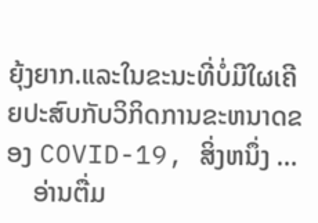ຍຸ້ງຍາກ.ແລະໃນຂະນະທີ່ບໍ່ມີໃຜເຄີຍປະສົບກັບວິກິດການຂະຫນາດຂອງ COVID-19, ສິ່ງຫນຶ່ງ ...
    ອ່ານຕື່ມ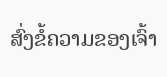ສົ່ງຂໍ້ຄວາມຂອງເຈົ້າ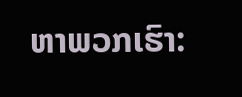ຫາພວກເຮົາ: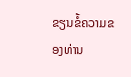ຂຽນຂໍ້ຄວາມຂອງທ່ານ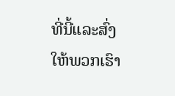ທີ່ນີ້ແລະສົ່ງໃຫ້ພວກເຮົາ